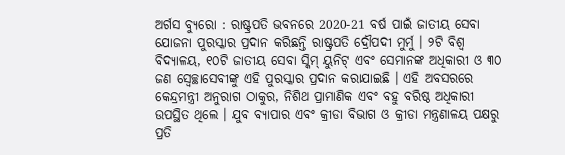ଅର୍ଗସ ବ୍ୟୁରୋ : ରାଷ୍ଟ୍ରପତି ଭବନରେ 2020-21 ବର୍ଷ ପାଇଁ ଜାତୀୟ ସେବା ଯୋଜନା ପୁରସ୍କାର ପ୍ରଦାନ କରିଛନ୍ତି ରାଷ୍ଟ୍ରପତି ଦ୍ରୌପଦୀ ମୁର୍ମୁ । ୨ଟି ବିଶ୍ବ ବିଦ୍ୟାଳୟ, ୧୦ଟି ଜାତୀୟ ସେବା ସ୍କିମ୍ ୟୁନିଟ୍ ଏବଂ ସେମାନଙ୍କ ଅଧିକାରୀ ଓ ୩୦ ଜଣ ସ୍ବେଚ୍ଛାସେବୀଙ୍କୁ ଏହି ପୁରସ୍କାର ପ୍ରଦାନ କରାଯାଇଛି । ଏହି ଅବସରରେ କେନ୍ଦ୍ରମନ୍ତ୍ରୀ ଅନୁରାଗ ଠାକୁର, ନିଶିଥ ପ୍ରାମାଣିକ ଏବଂ ବହୁ ବରିଷ୍ଠ ଅଧିକାରୀ ଉପସ୍ଥିତ ଥିଲେ । ଯୁବ ବ୍ୟାପାର ଏବଂ କ୍ରୀଡା ବିଭାଗ ଓ କ୍ରୀଡା ମନ୍ତ୍ରଣାଳୟ ପକ୍ଷରୁ ପ୍ରତି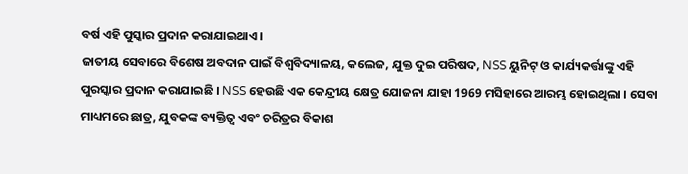ବର୍ଷ ଏହି ପୁସ୍କାର ପ୍ରଦାନ କରାଯାଇଥାଏ ।
ଜାତୀୟ ସେବାରେ ବିଶେଷ ଅବଦାନ ପାଇଁ ବିଶ୍ବବିଦ୍ୟାଳୟ, କଲେଜ, ଯୁକ୍ତ ଦୁଇ ପରିଷଦ, NSS ୟୁନିଟ୍ ଓ କାର୍ଯ୍ୟକର୍ତ୍ତାଙ୍କୁ ଏହି ପୁରସ୍କାର ପ୍ରଦାନ କରାଯାଇଛି । NSS ହେଉଛି ଏକ କେନ୍ଦ୍ରୀୟ କ୍ଷେତ୍ର ଯୋଜନା ଯାହା 1969 ମସିହାରେ ଆରମ୍ଭ ହୋଇଥିଲା । ସେବା ମାଧ୍ୟମରେ ଛାତ୍ର, ଯୁବକଙ୍କ ବ୍ୟକ୍ତିତ୍ବ ଏବଂ ଚରିତ୍ରର ବିକାଶ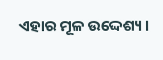ଏହାର ମୂଳ ଉଦ୍ଦେଶ୍ୟ ।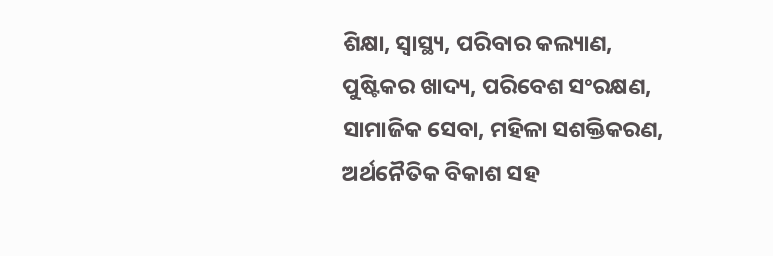ଶିକ୍ଷା, ସ୍ବାସ୍ଥ୍ୟ, ପରିବାର କଲ୍ୟାଣ, ପୁଷ୍ଟିକର ଖାଦ୍ୟ, ପରିବେଶ ସଂରକ୍ଷଣ, ସାମାଜିକ ସେବା, ମହିଳା ସଶକ୍ତିକରଣ, ଅର୍ଥନୈତିକ ବିକାଶ ସହ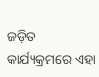ଜଡ଼ିତ କାର୍ଯ୍ୟକ୍ରମରେ ଏହା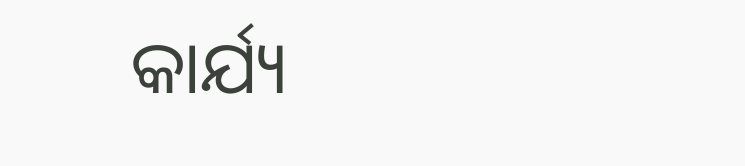କାର୍ଯ୍ୟ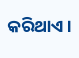କରିଥାଏ ।